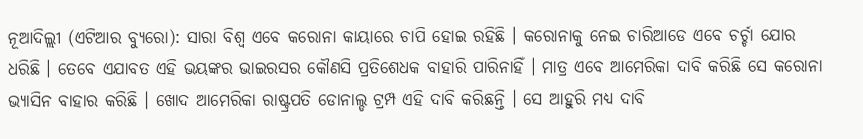ନୂଆଦିଲ୍ଲୀ (ଏଟିଆର ବ୍ୟୁରୋ): ସାରା ବିଶ୍ୱ ଏବେ କରୋନା କାୟାରେ ଚାପି ହୋଇ ରହିଛି । କରୋନାକୁ ନେଇ ଚାରିଆଡେ ଏବେ ଚର୍ଚ୍ଚା ଯୋର ଧରିଛି । ତେବେ ଏଯାବତ ଏହି ଭୟଙ୍କର ଭାଇରସର କୌଣସି ପ୍ରତିଶେଧକ ବାହାରି ପାରିନାହିଁ । ମାତ୍ର ଏବେ ଆମେରିକା ଦାବି କରିଛି ସେ କରୋନା ଭ୍ୟାସିନ ବାହାର କରିଛି । ଖୋଦ ଆମେରିକା ରାଷ୍ଟ୍ରପତି ଡୋନାଲ୍ଡ ଟ୍ରମ୍ପ ଏହି ଦାବି କରିଛନ୍ତି । ସେ ଆହୁରି ମଧ୍ୟ ଦାବି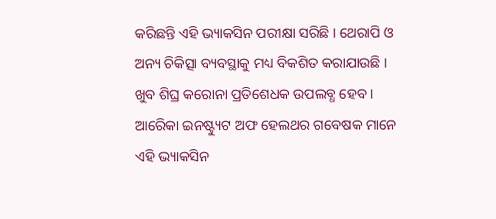କରିଛନ୍ତି ଏହି ଭ୍ୟାକସିନ ପରୀକ୍ଷା ସରିଛି । ଥେରାପି ଓ ଅନ୍ୟ ଚିକିତ୍ସା ବ୍ୟବସ୍ଥାକୁ ମଧ୍ୟ ବିକଶିତ କରାଯାଉଛି । ଖୁବ ଶିଘ୍ର କରୋନା ପ୍ରତିଶେଧକ ଉପଲବ୍ଧ ହେବ । ଆରେିକା ଇନଷ୍ଟ୍ୟୁଟ ଅଫ ହେଲଥର ଗବେଷକ ମାନେ ଏହି ଭ୍ୟାକସିନ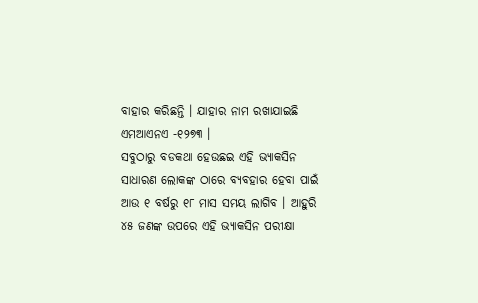ବାହାର କରିଛନ୍ତି । ଯାହାର ନାମ ରଖାଯାଇଛି ଏମଆଏନଏ -୧୨୭୩ ।
ସବୁଠାରୁ ବଡକଥା ହେଉଛଇ ଏହି ଭ୍ୟାକସିନ ସାଧାରଣ ଲୋକଙ୍କ ଠାରେ ବ୍ୟବହାର ହେବା ପାଇଁ ଆଉ ୧ ବର୍ଷରୁ ୧୮ ମାସ ସମୟ ଲାଗିବ । ଆହୁରି ୪୫ ଜଣଙ୍କ ଉପରେ ଏହି ଭ୍ୟାକସିନ ପରୀକ୍ଷା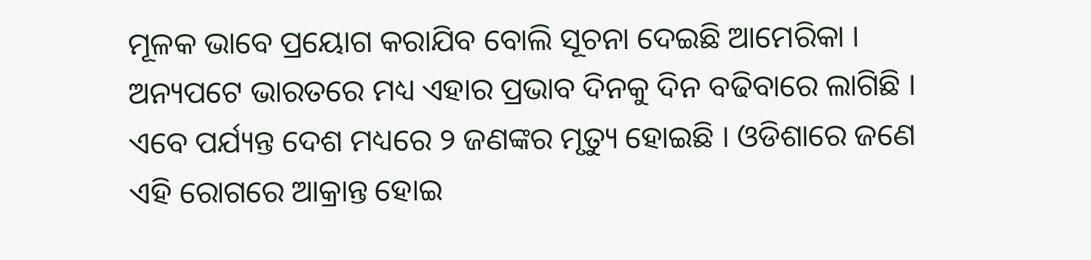ମୂଳକ ଭାବେ ପ୍ରୟୋଗ କରାଯିବ ବୋଲି ସୂଚନା ଦେଇଛି ଆମେରିକା । ଅନ୍ୟପଟେ ଭାରତରେ ମଧ୍ୟ ଏହାର ପ୍ରଭାବ ଦିନକୁ ଦିନ ବଢିବାରେ ଲାଗିଛି । ଏବେ ପର୍ଯ୍ୟନ୍ତ ଦେଶ ମଧ୍ୟରେ ୨ ଜଣଙ୍କର ମୃତ୍ୟୁ ହୋଇଛି । ଓଡିଶାରେ ଜଣେ ଏହି ରୋଗରେ ଆକ୍ରାନ୍ତ ହୋଇ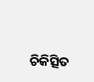ଚିକିତ୍ସିତ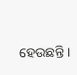ହେଉଛନ୍ତି ।